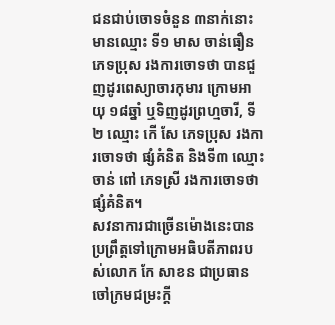ជនជាប់ចោទចំនួន ៣នាក់នោះ មានឈ្មោះ ទី១ មាស ចាន់ធឿន ភេទប្រុស រងការចោទថា បានជួញដូរពេស្យាចារកុមារ ក្រោមអាយុ ១៨ឆ្នាំ ឬទិញដូរព្រហ្មចារី, ទី២ ឈ្មោះ កើ សែ ភេទប្រុស រងការចោទថា ផ្សំគំនិត និងទី៣ ឈ្មោះ ចាន់ ពៅ ភេទស្រី រងការចោទថា ផ្សំគំនិត។
សវនាការជាច្រើនម៉ោងនេះបានប្រព្រឹត្តទៅក្រោមអធិបតីភាពរបស់លោក កែ សាខន ជាប្រធានចៅក្រមជម្រះក្តី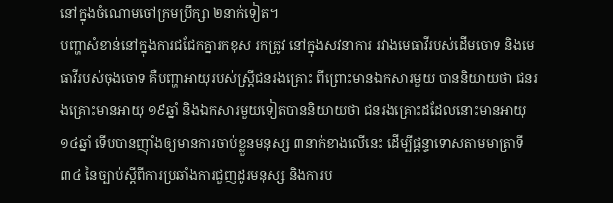នៅក្នុងចំណោមចៅក្រមប្រឹក្សា ២នាក់ទៀត។
បញ្ហាសំខាន់នៅក្នុងការជជែកគ្នារកខុស រកត្រូវ នៅក្នុងសវនាការ រវាងមេធាវីរបស់ដើមចោទ និងមេធាវីរបស់ចុងចោទ គឺបញ្ហាអាយុរបស់ស្ត្រីជនរងគ្រោះ ពីព្រោះមានឯកសារមួយ បាននិយាយថា ជនរងគ្រោះមានអាយុ ១៩ឆ្នាំ និងឯកសារមួយទៀតបាននិយាយថា ជនរងគ្រោះដដែលនោះមានអាយុ ១៤ឆ្នាំ ទើបបានញ៉ាំងឲ្យមានការចាប់ខ្លួនមនុស្ស ៣នាក់ខាងលើនេះ ដើម្បីផ្ដន្ទាទោសតាមមាត្រាទី៣៤ នៃច្បាប់ស្ដីពីការប្រឆាំងការជួញដូរមនុស្ស និងការប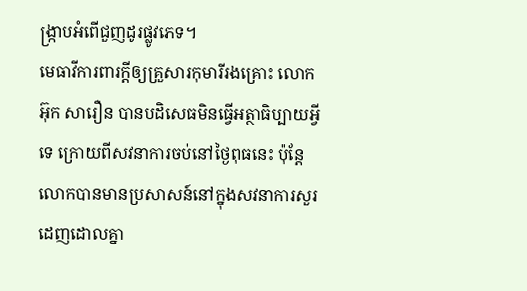ង្ក្រាបអំពើជួញដូរផ្លូវភេទ។
មេធាវីការពារក្តីឲ្យគ្រួសារកុមារីរងគ្រោះ លោក អ៊ុក សារឿន បានបដិសេធមិនធ្វើអត្ថាធិប្បាយអ្វីទេ ក្រោយពីសវនាការចប់នៅថៃ្ងពុធនេះ ប៉ុន្តែលោកបានមានប្រសាសន៍នៅក្នុងសវនាការសួរដេញដោលគ្នា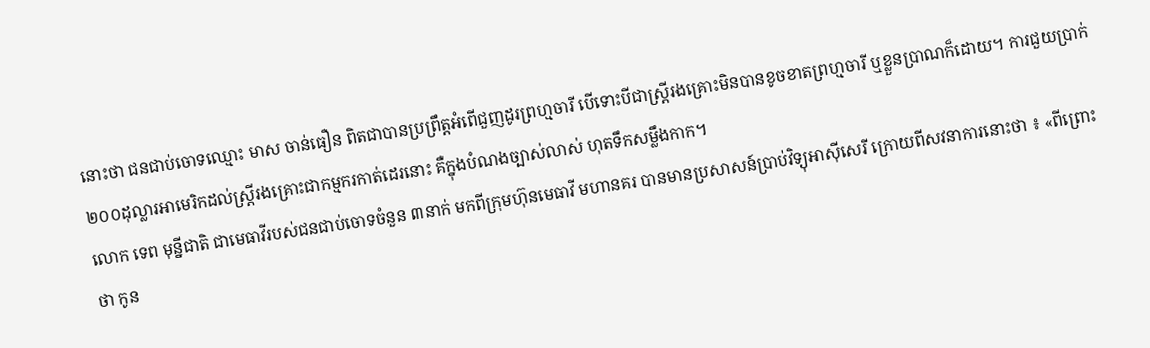នោះថា ជនជាប់ចោទឈ្មោះ មាស ចាន់ធឿន ពិតជាបានប្រព្រឹត្តអំពើជួញដូរព្រហ្មចារី បើទោះបីជាស្រ្តីរងគ្រោះមិនបានខូចខាតព្រហ្មចារី ឬខ្លួនប្រាណក៏ដោយ។ ការជួយប្រាក់ ២០០ដុល្លារអាមេរិកដល់ស្រ្តីរងគ្រោះជាកម្មករកាត់ដេរនោះ គឺក្នុងបំណងច្បាស់លាស់ ហុតទឹកសម្លឹងកាក។
លោក ទេព មុន្នីជាតិ ជាមេធាវីរបស់ជនជាប់ចោទចំនួន ៣នាក់ មកពីក្រុមហ៊ុនមេធាវី មហានគរ បានមានប្រសាសន៍ប្រាប់វិទ្យុអាស៊ីសេរី ក្រោយពីសវនាការនោះថា ៖ «ពីព្រោះថា កូន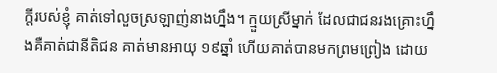ក្ដីរបស់ខ្ញុំ គាត់ទៅលួចស្រឡាញ់នាងហ្នឹង។ ក្មួយស្រីម្នាក់ ដែលជាជនរងគ្រោះហ្នឹងគឺគាត់ជានីតិជន គាត់មានអាយុ ១៩ឆ្នាំ ហើយគាត់បានមកព្រមព្រៀង ដោយ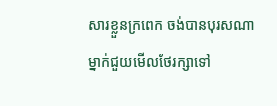សារខ្លួនក្រពេក ចង់បានបុរសណាម្នាក់ជួយមើលថែរក្សាទៅ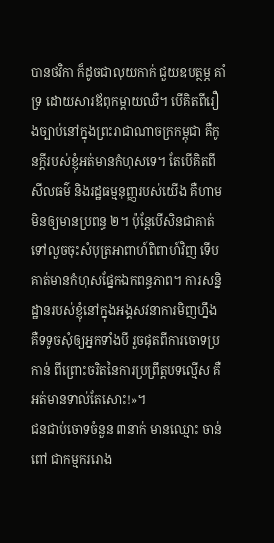បានថវិកា ក៏ដូចជាលុយកាក់ ជួយឧបត្ថម្ភ គាំទ្រ ដោយសារឪពុកម្ដាយឈឺ។ បើគិតពីរឿងច្បាប់នៅក្នុងព្រះរាជាណាចក្រកម្ពុជា គឺកូនក្ដីរបស់ខ្ញុំអត់មានកំហុសទេ។ តែបើគិតពីសីលធម៌ និងរដ្ឋធម្មនុញ្ញរបស់យើង គឺហាមមិនឲ្យមានប្រពន្ធ ២។ ប៉ុន្តែបើសិនជាគាត់ទៅលួចចុះសំបុត្រអាពាហ៍ពិពាហ៍វិញ ទើបគាត់មានកំហុសផ្នែកឯកពន្ធភាព។ ការសន្និដ្ឋានរបស់ខ្ញុំនៅក្នុងអង្គសវនាការមិញហ្នឹង គឺទទូចសុំឲ្យអ្នកទាំងបី រួចផុតពីការចោទប្រកាន់ ពីព្រោះចរិតនៃការប្រព្រឹត្តបទល្មើស គឺអត់មានទាល់តែសោះ!»។
ជនជាប់ចោទចំនួន ៣នាក់ មានឈ្មោះ ចាន់ ពៅ ជាកម្មកររោង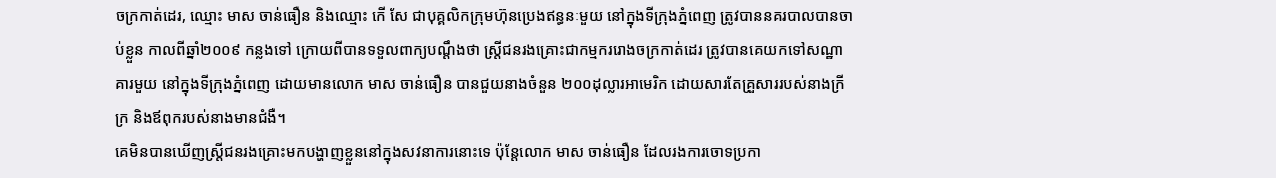ចក្រកាត់ដេរ, ឈ្មោះ មាស ចាន់ធឿន និងឈ្មោះ កើ សែ ជាបុគ្គលិកក្រុមហ៊ុនប្រេងឥន្ធនៈមួយ នៅក្នុងទីក្រុងភ្នំពេញ ត្រូវបាននគរបាលបានចាប់ខ្លួន កាលពីឆ្នាំ២០០៩ កន្លងទៅ ក្រោយពីបានទទួលពាក្យបណ្ដឹងថា ស្ត្រីជនរងគ្រោះជាកម្មកររោងចក្រកាត់ដេរ ត្រូវបានគេយកទៅសណ្ឋាគារមួយ នៅក្នុងទីក្រុងភ្នំពេញ ដោយមានលោក មាស ចាន់ធឿន បានជួយនាងចំនួន ២០០ដុល្លារអាមេរិក ដោយសារតែគ្រួសាររបស់នាងក្រីក្រ និងឪពុករបស់នាងមានជំងឺ។
គេមិនបានឃើញស្ត្រីជនរងគ្រោះមកបង្ហាញខ្លួននៅក្នុងសវនាការនោះទេ ប៉ុន្តែលោក មាស ចាន់ធឿន ដែលរងការចោទប្រកា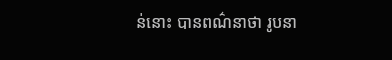ន់នោះ បានពណ៌នាថា រូបនា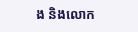ង និងលោក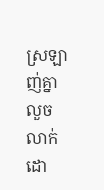ស្រឡាញ់គ្នាលួចលាក់ ដោ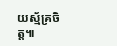យស្ម័គ្រចិត្ត៕